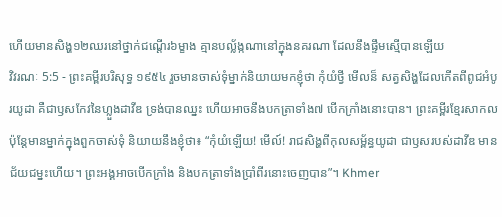ហើយមានសិង្ហ១២ឈរនៅថ្នាក់ជណ្តើរ៦ម្ខាង គ្មានបល្ល័ង្កណានៅក្នុងនគរណា ដែលនឹងផ្ទឹមស្មើបានឡើយ
វិវរណៈ 5:5 - ព្រះគម្ពីរបរិសុទ្ធ ១៩៥៤ រួចមានចាស់ទុំម្នាក់និយាយមកខ្ញុំថា កុំយំថ្វី មើលន៏ សត្វសិង្ហដែលកើតពីពូជអំបូរយូដា គឺជាឫសកែវនៃហ្លួងដាវីឌ ទ្រង់បានឈ្នះ ហើយអាចនឹងបកត្រាទាំង៧ បើកក្រាំងនោះបាន។ ព្រះគម្ពីរខ្មែរសាកល ប៉ុន្តែមានម្នាក់ក្នុងពួកចាស់ទុំ និយាយនឹងខ្ញុំថា៖ “កុំយំឡើយ! មើល៍! រាជសិង្ហពីកុលសម្ព័ន្ធយូដា ជាឫសរបស់ដាវីឌ មានជ័យជម្នះហើយ។ ព្រះអង្គអាចបើកក្រាំង និងបកត្រាទាំងប្រាំពីរនោះចេញបាន”។ Khmer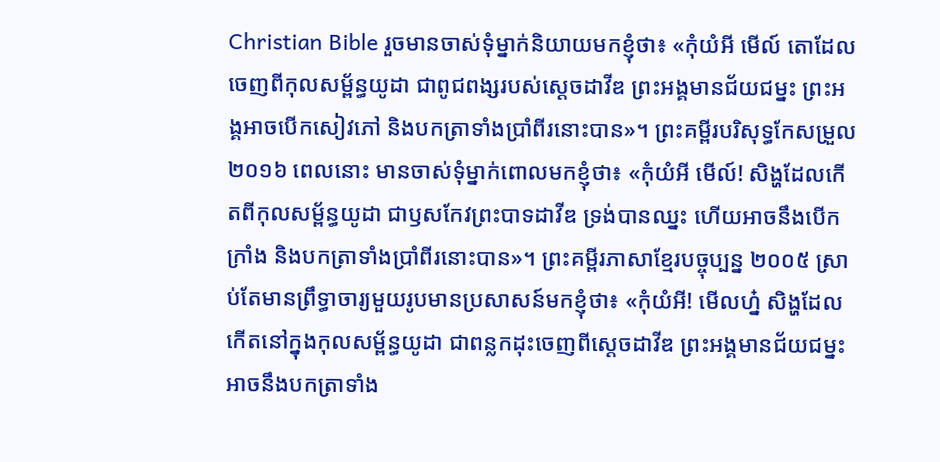Christian Bible រួចមានចាស់ទុំម្នាក់និយាយមកខ្ញុំថា៖ «កុំយំអី មើល៍ តោដែលចេញពីកុលសម្ព័ន្ធយូដា ជាពូជពង្សរបស់ស្ដេចដាវីឌ ព្រះអង្គមានជ័យជម្នះ ព្រះអង្គអាចបើកសៀវភៅ និងបកត្រាទាំងប្រាំពីរនោះបាន»។ ព្រះគម្ពីរបរិសុទ្ធកែសម្រួល ២០១៦ ពេលនោះ មានចាស់ទុំម្នាក់ពោលមកខ្ញុំថា៖ «កុំយំអី មើល៍! សិង្ហដែលកើតពីកុលសម្ព័ន្ធយូដា ជាឫសកែវព្រះបាទដាវីឌ ទ្រង់បានឈ្នះ ហើយអាចនឹងបើកក្រាំង និងបកត្រាទាំងប្រាំពីរនោះបាន»។ ព្រះគម្ពីរភាសាខ្មែរបច្ចុប្បន្ន ២០០៥ ស្រាប់តែមានព្រឹទ្ធាចារ្យមួយរូបមានប្រសាសន៍មកខ្ញុំថា៖ «កុំយំអី! មើលហ្ន៎ សិង្ហដែលកើតនៅក្នុងកុលសម្ព័ន្ធយូដា ជាពន្លកដុះចេញពីស្ដេចដាវីឌ ព្រះអង្គមានជ័យជម្នះអាចនឹងបកត្រាទាំង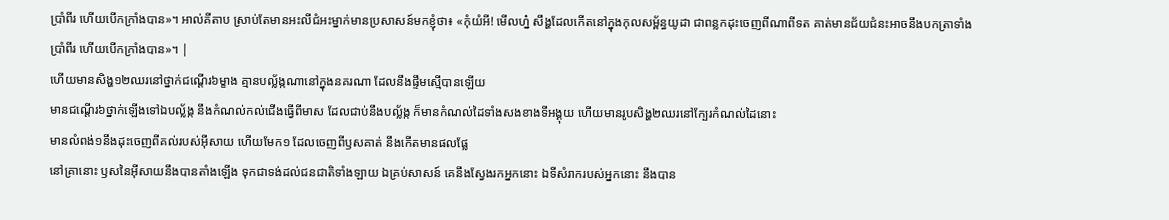ប្រាំពីរ ហើយបើកក្រាំងបាន»។ អាល់គីតាប ស្រាប់តែមានអះលីជំអះម្នាក់មានប្រសាសន៍មកខ្ញុំថា៖ «កុំយំអី! មើលហ្ន៎ សឹង្ហដែលកើតនៅក្នុងកុលសម្ព័ន្ធយូដា ជាពន្លកដុះចេញពីណាពីទត គាត់មានជ័យជំនះអាចនឹងបកត្រាទាំងប្រាំពីរ ហើយបើកក្រាំងបាន»។ |
ហើយមានសិង្ហ១២ឈរនៅថ្នាក់ជណ្តើរ៦ម្ខាង គ្មានបល្ល័ង្កណានៅក្នុងនគរណា ដែលនឹងផ្ទឹមស្មើបានឡើយ
មានជណ្តើរ៦ថ្នាក់ឡើងទៅឯបល្ល័ង្ក នឹងកំណល់កល់ជើងធ្វើពីមាស ដែលជាប់នឹងបល្ល័ង្ក ក៏មានកំណល់ដៃទាំងសងខាងទីអង្គុយ ហើយមានរូបសិង្ហ២ឈរនៅក្បែរកំណល់ដៃនោះ
មានលំពង់១នឹងដុះចេញពីគល់របស់អ៊ីសាយ ហើយមែក១ ដែលចេញពីឫសគាត់ នឹងកើតមានផលផ្លែ
នៅគ្រានោះ ឫសនៃអ៊ីសាយនឹងបានតាំងឡើង ទុកជាទង់ដល់ជនជាតិទាំងឡាយ ឯគ្រប់សាសន៍ គេនឹងស្វែងរកអ្នកនោះ ឯទីសំរាករបស់អ្នកនោះ នឹងបាន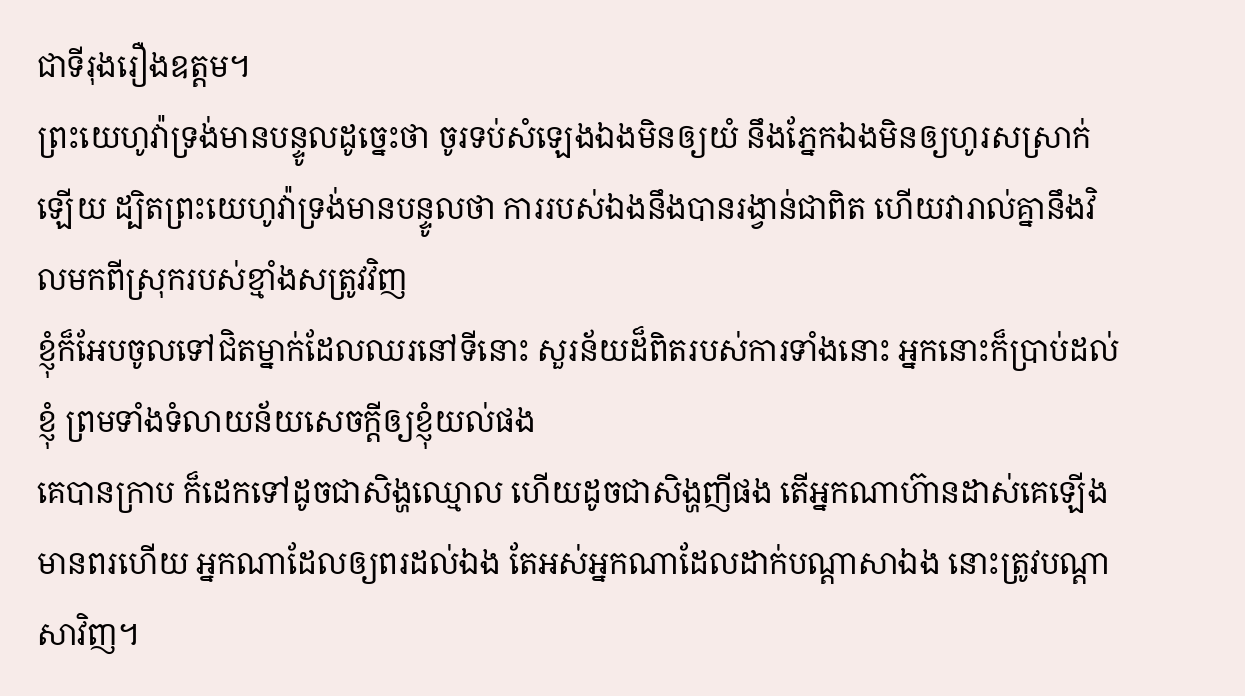ជាទីរុងរឿងឧត្តម។
ព្រះយេហូវ៉ាទ្រង់មានបន្ទូលដូច្នេះថា ចូរទប់សំឡេងឯងមិនឲ្យយំ នឹងភ្នែកឯងមិនឲ្យហូរសស្រាក់ឡើយ ដ្បិតព្រះយេហូវ៉ាទ្រង់មានបន្ទូលថា ការរបស់ឯងនឹងបានរង្វាន់ជាពិត ហើយវារាល់គ្នានឹងវិលមកពីស្រុករបស់ខ្មាំងសត្រូវវិញ
ខ្ញុំក៏អែបចូលទៅជិតម្នាក់ដែលឈរនៅទីនោះ សួរន័យដ៏ពិតរបស់ការទាំងនោះ អ្នកនោះក៏ប្រាប់ដល់ខ្ញុំ ព្រមទាំងទំលាយន័យសេចក្ដីឲ្យខ្ញុំយល់ផង
គេបានក្រាប ក៏ដេកទៅដូចជាសិង្ហឈ្មោល ហើយដូចជាសិង្ហញីផង តើអ្នកណាហ៊ានដាស់គេឡើង មានពរហើយ អ្នកណាដែលឲ្យពរដល់ឯង តែអស់អ្នកណាដែលដាក់បណ្តាសាឯង នោះត្រូវបណ្តាសាវិញ។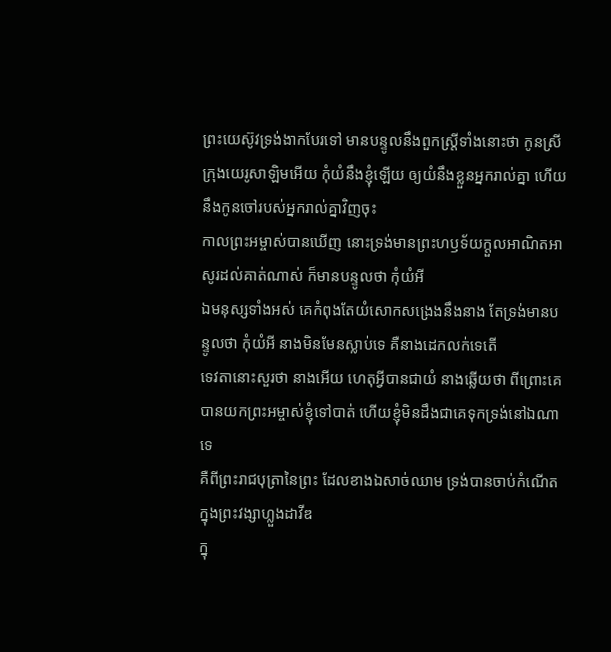ព្រះយេស៊ូវទ្រង់ងាកបែរទៅ មានបន្ទូលនឹងពួកស្ត្រីទាំងនោះថា កូនស្រីក្រុងយេរូសាឡិមអើយ កុំយំនឹងខ្ញុំឡើយ ឲ្យយំនឹងខ្លួនអ្នករាល់គ្នា ហើយនឹងកូនចៅរបស់អ្នករាល់គ្នាវិញចុះ
កាលព្រះអម្ចាស់បានឃើញ នោះទ្រង់មានព្រះហឫទ័យក្តួលអាណិតអាសូរដល់គាត់ណាស់ ក៏មានបន្ទូលថា កុំយំអី
ឯមនុស្សទាំងអស់ គេកំពុងតែយំសោកសង្រេងនឹងនាង តែទ្រង់មានបន្ទូលថា កុំយំអី នាងមិនមែនស្លាប់ទេ គឺនាងដេកលក់ទេតើ
ទេវតានោះសួរថា នាងអើយ ហេតុអ្វីបានជាយំ នាងឆ្លើយថា ពីព្រោះគេបានយកព្រះអម្ចាស់ខ្ញុំទៅបាត់ ហើយខ្ញុំមិនដឹងជាគេទុកទ្រង់នៅឯណាទេ
គឺពីព្រះរាជបុត្រានៃព្រះ ដែលខាងឯសាច់ឈាម ទ្រង់បានចាប់កំណើតក្នុងព្រះវង្សាហ្លួងដាវីឌ
ក្នុ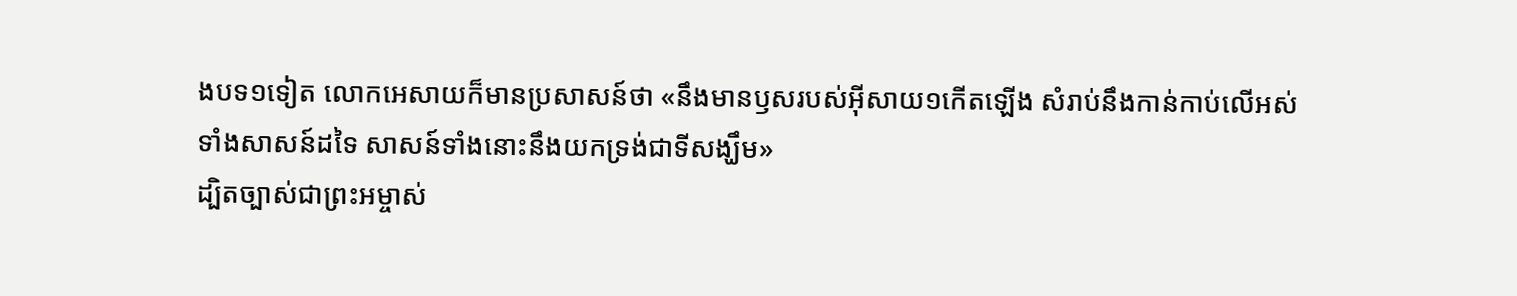ងបទ១ទៀត លោកអេសាយក៏មានប្រសាសន៍ថា «នឹងមានឫសរបស់អ៊ីសាយ១កើតឡើង សំរាប់នឹងកាន់កាប់លើអស់ទាំងសាសន៍ដទៃ សាសន៍ទាំងនោះនឹងយកទ្រង់ជាទីសង្ឃឹម»
ដ្បិតច្បាស់ជាព្រះអម្ចាស់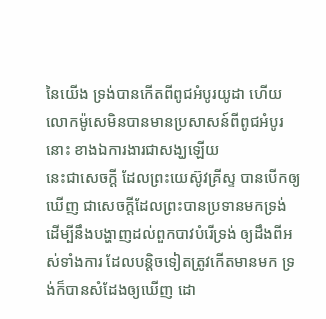នៃយើង ទ្រង់បានកើតពីពូជអំបូរយូដា ហើយលោកម៉ូសេមិនបានមានប្រសាសន៍ពីពូជអំបូរនោះ ខាងឯការងារជាសង្ឃឡើយ
នេះជាសេចក្ដី ដែលព្រះយេស៊ូវគ្រីស្ទ បានបើកឲ្យឃើញ ជាសេចក្ដីដែលព្រះបានប្រទានមកទ្រង់ ដើម្បីនឹងបង្ហាញដល់ពួកបាវបំរើទ្រង់ ឲ្យដឹងពីអស់ទាំងការ ដែលបន្តិចទៀតត្រូវកើតមានមក ទ្រង់ក៏បានសំដែងឲ្យឃើញ ដោ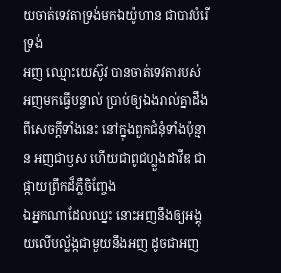យចាត់ទេវតាទ្រង់មកឯយ៉ូហាន ជាបាវបំរើទ្រង់
អញ ឈ្មោះយេស៊ូវ បានចាត់ទេវតារបស់អញមកធ្វើបន្ទាល់ ប្រាប់ឲ្យឯងរាល់គ្នាដឹងពីសេចក្ដីទាំងនេះ នៅក្នុងពួកជំនុំទាំងប៉ុន្មាន អញជាឫស ហើយជាពូជហ្លួងដាវីឌ ជាផ្កាយព្រឹកដ៏ភ្លឺចិញ្ចែង
ឯអ្នកណាដែលឈ្នះ នោះអញនឹងឲ្យអង្គុយលើបល្ល័ង្កជាមួយនឹងអញ ដូចជាអញ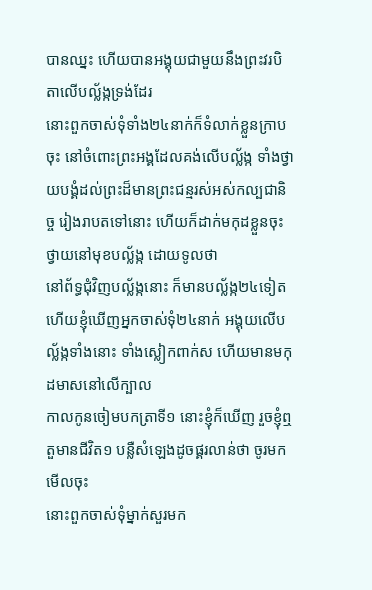បានឈ្នះ ហើយបានអង្គុយជាមួយនឹងព្រះវរបិតាលើបល្ល័ង្កទ្រង់ដែរ
នោះពួកចាស់ទុំទាំង២៤នាក់ក៏ទំលាក់ខ្លួនក្រាបចុះ នៅចំពោះព្រះអង្គដែលគង់លើបល្ល័ង្ក ទាំងថ្វាយបង្គំដល់ព្រះដ៏មានព្រះជន្មរស់អស់កល្បជានិច្ច រៀងរាបតទៅនោះ ហើយក៏ដាក់មកុដខ្លួនចុះថ្វាយនៅមុខបល្ល័ង្ក ដោយទូលថា
នៅព័ទ្ធជុំវិញបល្ល័ង្កនោះ ក៏មានបល្ល័ង្ក២៤ទៀត ហើយខ្ញុំឃើញអ្នកចាស់ទុំ២៤នាក់ អង្គុយលើបល្ល័ង្កទាំងនោះ ទាំងស្លៀកពាក់ស ហើយមានមកុដមាសនៅលើក្បាល
កាលកូនចៀមបកត្រាទី១ នោះខ្ញុំក៏ឃើញ រួចខ្ញុំឮតួមានជីវិត១ បន្លឺសំឡេងដូចផ្គរលាន់ថា ចូរមកមើលចុះ
នោះពួកចាស់ទុំម្នាក់សួរមក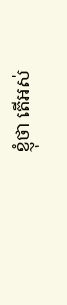ខ្ញុំថា តើអស់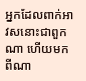អ្នកដែលពាក់អាវសនោះជាពួកណា ហើយមកពីណា